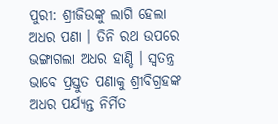ପୁରୀ: ଶ୍ରୀଜିଉଙ୍କୁ ଲାଗି ହେଲା ଅଧର ପଣା । ତିନି ରଥ ଉପରେ ଭଙ୍ଗାଗଲା ଅଧର ହାଣ୍ଡି । ସ୍ୱତନ୍ତ୍ର ଭାବେ ପ୍ରସ୍ତୁତ ପଣାକୁ ଶ୍ରୀବିଗ୍ରହଙ୍କ ଅଧର ପର୍ଯ୍ୟନ୍ତ ନିର୍ମିତ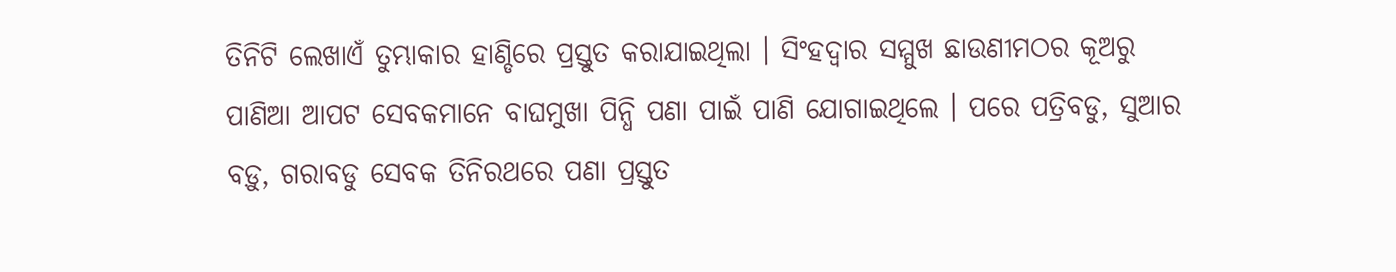ତିନିଟି ଲେଖାଏଁ ତୁମ୍ଭାକାର ହାଣ୍ଡିରେ ପ୍ରସ୍ତୁତ କରାଯାଇଥିଲା । ସିଂହଦ୍ୱାର ସମ୍ମୁଖ ଛାଉଣୀମଠର କୂଅରୁ ପାଣିଆ ଆପଟ ସେବକମାନେ ବାଘମୁଖା ପିନ୍ଧି ପଣା ପାଇଁ ପାଣି ଯୋଗାଇଥିଲେ । ପରେ ପତ୍ରିବଡୁ, ସୁଆର ବଡ଼ୁ, ଗରାବଡୁ ସେବକ ତିନିରଥରେ ପଣା ପ୍ରସ୍ତୁତ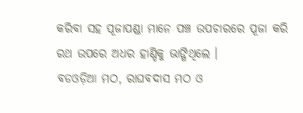କରିବା ସହ ପୂଜାପଣ୍ଡା ମାନେ ପଞ୍ଚ ଉପଚାରରେ ପୂଜା କରି ରଥ ଉପରେ ଅଧର ହାଣ୍ଡିକୁ ଭାଙ୍ଗିଥିଲେ ।
ବଡଓଡ଼ିଆ ମଠ, ରାଘବଦାସ ମଠ ଓ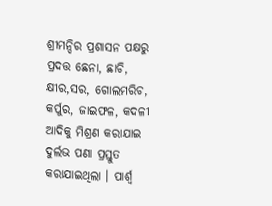ଶ୍ରୀମନ୍ଦିର ପ୍ରଶାସନ ପକ୍ଷରୁ ପ୍ରଦତ୍ତ ଛେନା, ଛାଚି, କ୍ଷୀର,ସର, ଗୋଲମରିଚ, କର୍ପୁର, ଜାଇଫଳ, କଦଳୀ ଆଦିକୁ ମିଶ୍ରଣ କରାଯାଇ ଦୁର୍ଲଭ ପଣା ପ୍ରସ୍ତୁତ କରାଯାଇଥିଲା । ପାର୍ଶ୍ୱ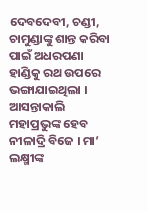ଦେବଦେବୀ, ଚଣ୍ଡୀ, ଚାମୁଣ୍ଡାଙ୍କୁ ଶାନ୍ତ କରିବା ପାଇଁ ଅଧରପଣା ହାଣ୍ଡିକୁ ରଥ ଉପରେ ଭଙ୍ଗାଯାଇଥିଲା । ଆସନ୍ତାକାଲି ମହାପ୍ରଭୁଙ୍କ ହେବ ନୀଳାଦ୍ରି ବିଜେ । ମା’ ଲକ୍ଷ୍ମୀଙ୍କ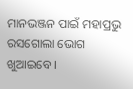ମାନଭଞ୍ଜନ ପାଇଁ ମହାପ୍ରଭୁ ରସଗୋଲା ଭୋଗ ଖୁଆଇବେ ।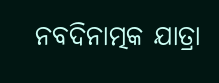ନବଦିନାତ୍ମକ ଯାତ୍ରା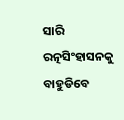ସାରି ରତ୍ନସିଂହାସନକୁ ବାହୁଡିବେ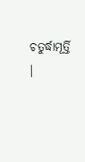ଚତୁର୍ଦ୍ଧାମୂର୍ତ୍ତି ।